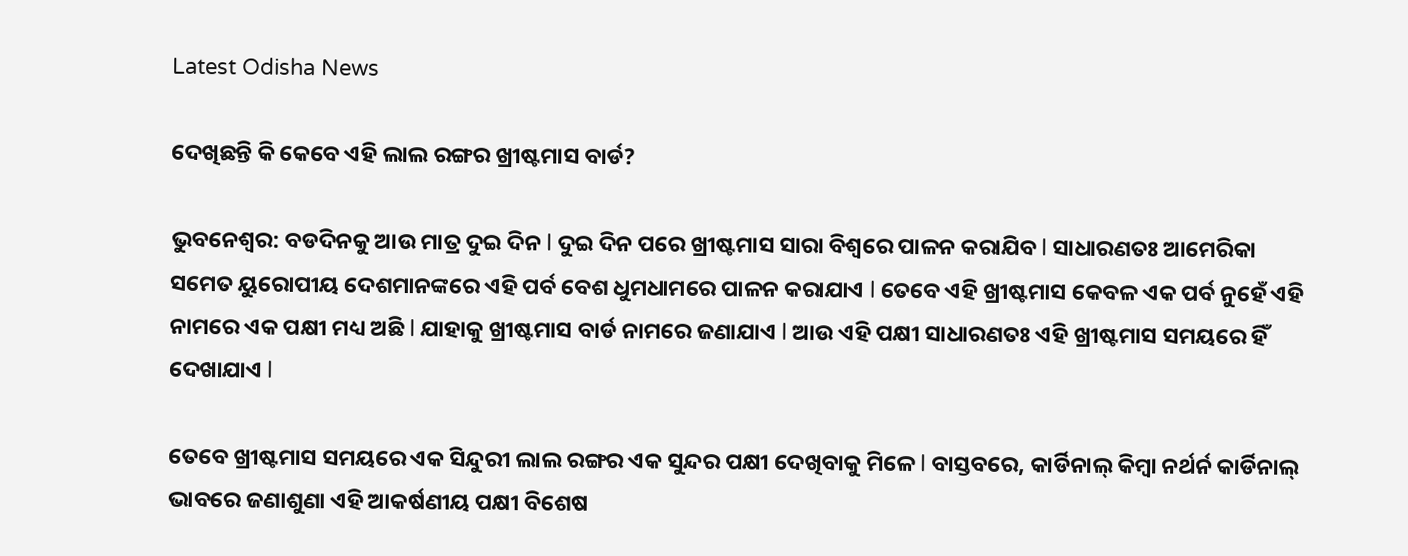Latest Odisha News

ଦେଖିଛନ୍ତି କି କେବେ ଏହି ଲାଲ ରଙ୍ଗର ଖ୍ରୀଷ୍ଟମାସ ବାର୍ଡ?

ଭୁବନେଶ୍ୱର: ବଡଦିନକୁ ଆଉ ମାତ୍ର ଦୁଇ ଦିନ l ଦୁଇ ଦିନ ପରେ ଖ୍ରୀଷ୍ଟମାସ ସାରା ବିଶ୍ୱରେ ପାଳନ କରାଯିବ l ସାଧାରଣତଃ ଆମେରିକା ସମେତ ୟୁରୋପୀୟ ଦେଶମାନଙ୍କରେ ଏହି ପର୍ବ ବେଶ ଧୁମଧାମରେ ପାଳନ କରାଯାଏ l ତେବେ ଏହି ଖ୍ରୀଷ୍ଟମାସ କେବଳ ଏକ ପର୍ବ ନୁହେଁ ଏହି ନାମରେ ଏକ ପକ୍ଷୀ ମଧ୍ୟ ଅଛି l ଯାହାକୁ ଖ୍ରୀଷ୍ଟମାସ ବାର୍ଡ ନାମରେ ଜଣାଯାଏ l ଆଉ ଏହି ପକ୍ଷୀ ସାଧାରଣତଃ ଏହି ଖ୍ରୀଷ୍ଟମାସ ସମୟରେ ହିଁ ଦେଖାଯାଏ l

ତେବେ ଖ୍ରୀଷ୍ଟମାସ ସମୟରେ ଏକ ସିନ୍ଦୁରୀ ଲାଲ ରଙ୍ଗର ଏକ ସୁନ୍ଦର ପକ୍ଷୀ ଦେଖିବାକୁ ମିଳେ l ବାସ୍ତବରେ, କାର୍ଡିନାଲ୍ କିମ୍ବା ନର୍ଥର୍ନ କାର୍ଡିନାଲ୍ ଭାବରେ ଜଣାଶୁଣା ଏହି ଆକର୍ଷଣୀୟ ପକ୍ଷୀ ବିଶେଷ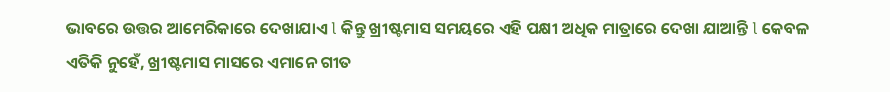ଭାବରେ ଉତ୍ତର ଆମେରିକାରେ ଦେଖାଯାଏ l କିନ୍ତୁ ଖ୍ରୀଷ୍ଟମାସ ସମୟରେ ଏହି ପକ୍ଷୀ ଅଧିକ ମାତ୍ରାରେ ଦେଖା ଯାଆନ୍ତି l କେବଳ ଏତିକି ନୁହେଁ, ଖ୍ରୀଷ୍ଟମାସ ମାସରେ ଏମାନେ ଗୀତ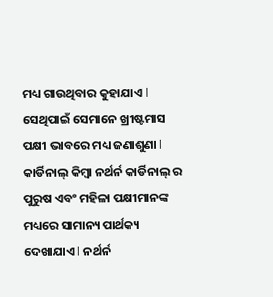ମଧ୍ୟ ଗାଉଥିବାର କୁହାଯାଏ l ସେଥିପାଇଁ ସେମାନେ ଖ୍ରୀଷ୍ଟମାସ ପକ୍ଷୀ ଭାବରେ ମଧ୍ୟ ଜଣାଶୁଣା l କାର୍ଡିନାଲ୍ କିମ୍ବା ନର୍ଥର୍ନ କାର୍ଡିନାଲ୍ ର ପୁରୁଷ ଏବଂ ମହିଳା ପକ୍ଷୀମାନଙ୍କ ମଧ୍ୟରେ ସାମାନ୍ୟ ପାର୍ଥକ୍ୟ ଦେଖାଯାଏ l ନର୍ଥର୍ନ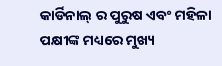କାର୍ଡିନାଲ୍ ର ପୁରୁଷ ଏବଂ ମହିଳା ପକ୍ଷୀଙ୍କ ମଧ୍ୟରେ ମୁଖ୍ୟ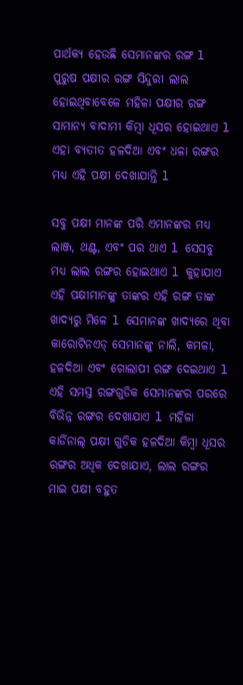ପାର୍ଥକ୍ୟ ହେଉଛି ସେମାନଙ୍କର ରଙ୍ଗ l ପୁରୁଷ ପକ୍ଷୀର ରଙ୍ଗ ସିନ୍ଦୁରୀ ଲାଲ ହୋଇଥିବାବେଳେ ମହିଳା ପକ୍ଷୀର ରଙ୍ଗ ସାମାନ୍ୟ ବାଦାମୀ କିମ୍ବା ଧୂସର ହୋଇଥାଏ l ଏହା ବ୍ୟତୀତ ହଳଦିଆ ଏବଂ ଧଳା ରଙ୍ଗର ମଧ୍ୟ ଏହି ପକ୍ଷୀ ଦେଖାଯାନ୍ତି l

ସବୁ ପକ୍ଷୀ ମାନଙ୍କ ପରି ଏମାନଙ୍କର ମଧ୍ୟ ଲାଞ୍ଜ, ଥଣ୍ଟ, ଏବଂ ପର ଥାଏ l ସେସବୁ ମଧ୍ୟ ଲାଲ ରଙ୍ଗର ହୋଇଥାଏ l କୁହାଯାଏ ଏହି ପକ୍ଷୀମାନଙ୍କୁ ତାଙ୍କର ଏହି ରଙ୍ଗ ତାଙ୍କ ଖାଦ୍ୟରୁ ମିଳେ l ସେମାନଙ୍କ ଖାଦ୍ୟରେ ଥିବା କାରୋଟିନଏଡ୍ ସେମାନଙ୍କୁ ନାଲି, କମଳା, ହଳଦିଆ ଏବଂ ଗୋଲାପୀ ରଙ୍ଗ ଦେଇଥାଏ l ଏହି ସମସ୍ତ ରଙ୍ଗଗୁଡିକ ସେମାନଙ୍କର ପରରେ ବିଭିନ୍ନ ରଙ୍ଗର ଦେଖାଯାଏ l ମହିଳା କାର୍ଡିନାଲ୍ ପକ୍ଷୀ ଗୁଡିକ ହଳଦିଆ କିମ୍ବା ଧୂସର ରଙ୍ଗର ଅଧିକ ଦେଖାଯାଏ, ଲାଲ ରଙ୍ଗର ମାଇ ପକ୍ଷୀ ବହୁତ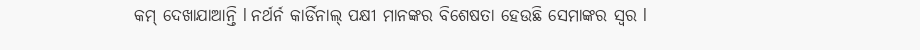କମ୍ ଦେଖାଯାଆନ୍ତି l ନର୍ଥର୍ନ କାର୍ଡିନାଲ୍ ପକ୍ଷୀ ମାନଙ୍କର ବିଶେଷତା ହେଉଛି ସେମାଙ୍କର ସ୍ୱର l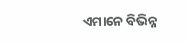ଏମାନେ ବିଭିନ୍ନ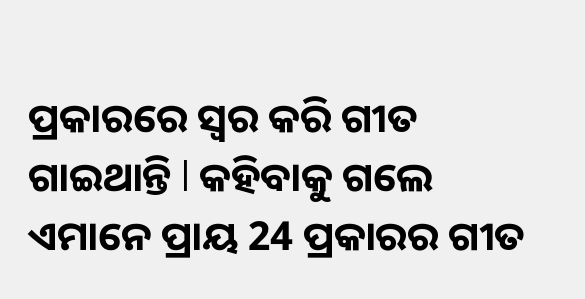ପ୍ରକାରରେ ସ୍ୱର କରି ଗୀତ ଗାଇଥାନ୍ତି l କହିବାକୁ ଗଲେ ଏମାନେ ପ୍ରାୟ 24 ପ୍ରକାରର ଗୀତ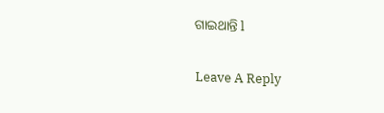ଗାଇଥାନ୍ତି l

Leave A Reply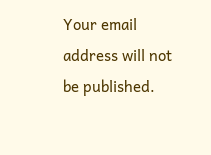Your email address will not be published.